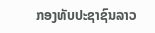ກອງທັບປະຊາຊົນລາວ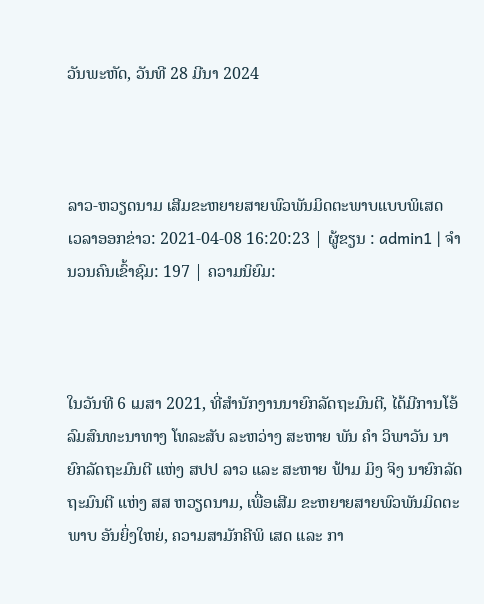ວັນພະຫັດ, ວັນທີ 28 ມີນາ 2024



ລາວ-ຫວຽດນາມ ເສີມຂະຫຍາຍສາຍພົວພັນມິດຕະພາບແບບພິເສດ
ເວລາອອກຂ່າວ: 2021-04-08 16:20:23 | ຜູ້ຂຽນ : admin1 | ຈຳນວນຄົນເຂົ້າຊົມ: 197 | ຄວາມນິຍົມ:



ໃນວັນທີ 6 ເມສາ 2021, ທີ່ສຳນັກງານນາຍົກລັດຖະມົນຕີ, ໄດ້ມີການໂອ້ລົມສົນທະນາທາງ ໂທລະສັບ ລະຫວ່າງ ສະຫາຍ ພັນ ຄຳ ວິພາວັນ ນາຍົກລັດຖະມົນຕີ ແຫ່ງ ສປປ ລາວ ແລະ ສະຫາຍ ຟ້າມ ມິງ ຈິງ ນາຍົກລັດຖະມົນຕີ ແຫ່ງ ສສ ຫວຽດນາມ, ເພື່ອເສີມ ຂະຫຍາຍສາຍພົວພັນມິດຕະພາບ ອັນຍິ່ງໃຫຍ່, ຄວາມສາມັກຄີພິ ເສດ ແລະ ກາ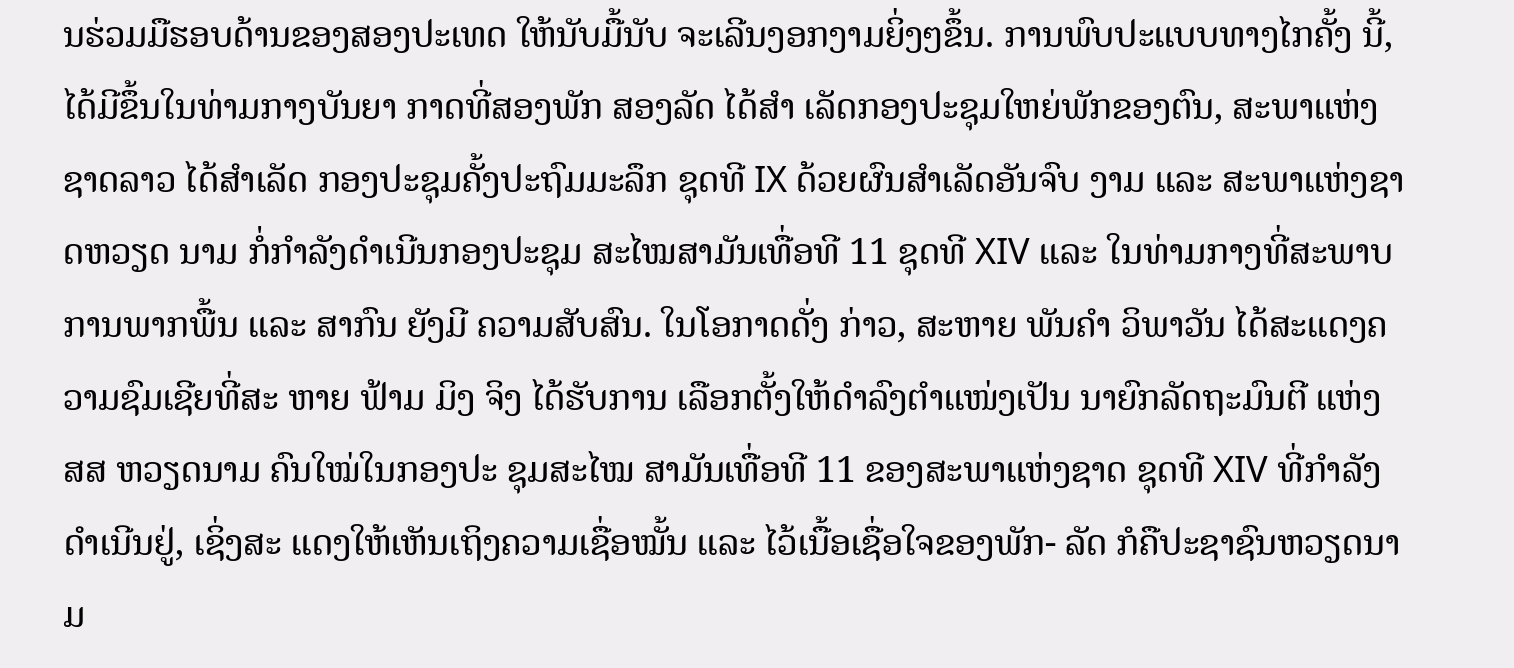ນຮ່ວມມືຮອບດ້ານຂອງສອງປະເທດ ໃຫ້ນັບມື້ນັບ ຈະເລີນງອກງາມຍິ່ງໆຂຶ້ນ. ການພົບປະແບບທາງໄກຄັ້ງ ນີ້, ໄດ້ມີຂຶ້ນໃນທ່າມກາງບັນຍາ ກາດທີ່ສອງພັກ ສອງລັດ ໄດ້ສຳ ເລັດກອງປະຊຸມໃຫຍ່ພັກຂອງຕົນ, ສະພາແຫ່ງຊາດລາວ ໄດ້ສຳເລັດ ກອງປະຊຸມຄັ້ງປະຖົມມະລຶກ ຊຸດທີ IX ດ້ວຍຜົນສຳເລັດອັນຈົບ ງາມ ແລະ ສະພາແຫ່ງຊາດຫວຽດ ນາມ ກໍ່ກຳລັງດຳເນີນກອງປະຊຸມ ສະໄໝສາມັນເທື່ອທີ 11 ຊຸດທີ XIV ແລະ ໃນທ່າມກາງທີ່ສະພາບ ການພາກພື້ນ ແລະ ສາກົນ ຍັງມີ ຄວາມສັບສົນ. ໃນໂອກາດດັ່ງ ກ່າວ, ສະຫາຍ ພັນຄຳ ວິພາວັນ ໄດ້ສະແດງຄວາມຊົມເຊີຍທີ່ສະ ຫາຍ ຟ້າມ ມິງ ຈິງ ໄດ້ຮັບການ ເລືອກຕັ້ງໃຫ້ດຳລົງຕຳແໜ່ງເປັນ ນາຍົກລັດຖະມົນຕີ ແຫ່ງ ສສ ຫວຽດນາມ ຄົນໃໝ່ໃນກອງປະ ຊຸມສະໄໝ ສາມັນເທື່ອທີ 11 ຂອງສະພາແຫ່ງຊາດ ຊຸດທີ XIV ທີ່ກຳລັງດຳເນີນຢູ່, ເຊິ່ງສະ ແດງໃຫ້ເຫັນເຖິງຄວາມເຊື່ອໝັ້ນ ແລະ ໄວ້ເນື້ອເຊື່ອໃຈຂອງພັກ- ລັດ ກໍຄືປະຊາຊົນຫວຽດນາມ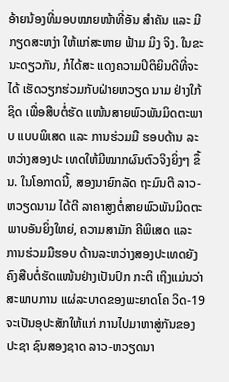ອ້າຍນ້ອງທີ່ມອບໝາຍໜ້າທີ່ອັນ ສຳຄັນ ແລະ ມີກຽດສະຫງ່າ ໃຫ້ແກ່ສະຫາຍ ຟ້າມ ມິງ ຈິງ. ໃນຂະນະດຽວກັນ, ກໍໄດ້ສະ ແດງຄວາມປິຕິຍິນດີທີ່ຈະໄດ້ ເຮັດວຽກຮ່ວມກັບຝ່າຍຫວຽດ ນາມ ຢ່າງໃກ້ຊິດ ເພື່ອສືບຕໍ່ຮັດ ແໜ້ນສາຍພົວພັນມິດຕະພາບ ແບບພິເສດ ແລະ ການຮ່ວມມື ຮອບດ້ານ ລະຫວ່າງສອງປະ ເທດໃຫ້ມີໝາກຜົນຕົວຈິງຍິ່ງໆ ຂຶ້ນ. ໃນໂອກາດນີ້, ສອງນາຍົກລັດ ຖະມົນຕີ ລາວ-ຫວຽດນາມ ໄດ້ຕີ ລາຄາສູງຕໍ່ສາຍພົວພັນມິດຕະ ພາບອັນຍິ່ງໃຫຍ່, ຄວາມສາມັກ ຄີພິເສດ ແລະ ການຮ່ວມມືຮອບ ດ້ານລະຫວ່າງສອງປະເທດຍັງ ຄົງສືບຕໍ່ຮັດແໜ້ນຢ່າງເປັນປົກ ກະຕິ ເຖິງແມ່ນວ່າ ສະພາບການ ແຜ່ລະບາດຂອງພະຍາດໂຄ ວິດ-19 ຈະເປັນອຸປະສັກໃຫ້ແກ່ ການໄປມາຫາສູ່ກັນຂອງປະຊາ ຊົນສອງຊາດ ລາວ-ຫວຽດນາ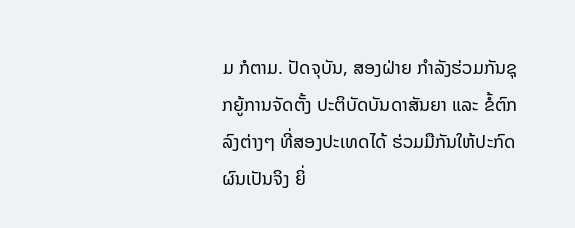ມ ກໍຕາມ. ປັດຈຸບັນ, ສອງຝ່າຍ ກຳລັງຮ່ວມກັນຊຸກຍູ້ການຈັດຕັ້ງ ປະຕິບັດບັນດາສັນຍາ ແລະ ຂໍ້ຕົກ ລົງຕ່າງໆ ທີ່ສອງປະເທດໄດ້ ຮ່ວມມືກັນໃຫ້ປະກົດຜົນເປັນຈິງ ຍິ່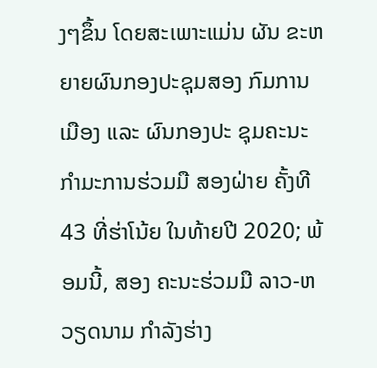ງໆຂຶ້ນ ໂດຍສະເພາະແມ່ນ ຜັນ ຂະຫຍາຍຜົນກອງປະຊຸມສອງ ກົມການເມືອງ ແລະ ຜົນກອງປະ ຊຸມຄະນະກໍາມະການຮ່ວມມື ສອງຝ່າຍ ຄັ້ງທີ 43 ທີ່ຮ່າໂນ້ຍ ໃນທ້າຍປີ 2020; ພ້ອມນີ້, ສອງ ຄະນະຮ່ວມມື ລາວ-ຫວຽດນາມ ກໍາລັງຮ່າງ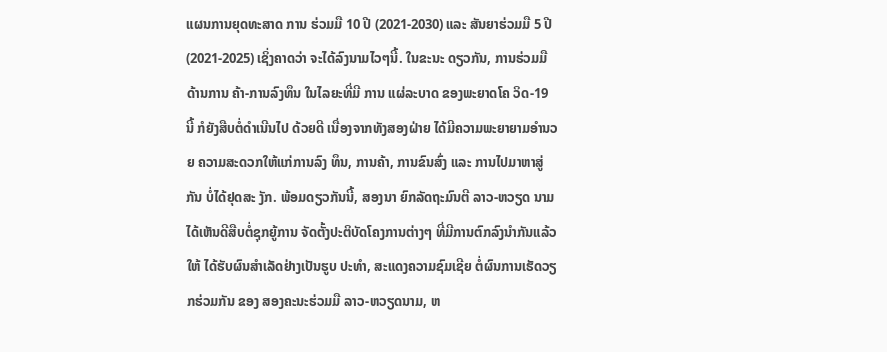ແຜນການຍຸດທະສາດ ການ ຮ່ວມມື 10 ປີ (2021-2030) ແລະ ສັນຍາຮ່ວມມື 5 ປີ (2021-2025) ເຊິ່ງຄາດວ່າ ຈະໄດ້ລົງນາມໄວໆນີ້. ໃນຂະນະ ດຽວກັນ, ການຮ່ວມມືດ້ານການ ຄ້າ-ການລົງທຶນ ໃນໄລຍະທີ່ມີ ການ ແຜ່ລະບາດ ຂອງພະຍາດໂຄ ວິດ-19 ນີ້ ກໍຍັງສືບຕໍ່ດຳເນີນໄປ ດ້ວຍດີ ເນື່ອງຈາກທັງສອງຝ່າຍ ໄດ້ມີຄວາມພະຍາຍາມອຳນວຍ ຄວາມສະດວກໃຫ້ແກ່ການລົງ ທຶນ, ການຄ້າ, ການຂົນສົ່ງ ແລະ ການໄປມາຫາສູ່ກັນ ບໍ່ໄດ້ຢຸດສະ ງັກ. ພ້ອມດຽວກັນນີ້, ສອງນາ ຍົກລັດຖະມົນຕີ ລາວ-ຫວຽດ ນາມ ໄດ້ເຫັນດີສືບຕໍ່ຊຸກຍູ້ການ ຈັດຕັ້ງປະຕິບັດໂຄງການຕ່າງໆ ທີ່ມີການຕົກລົງນຳກັນແລ້ວໃຫ້ ໄດ້ຮັບຜົນສຳເລັດຢ່າງເປັນຮູບ ປະທຳ, ສະແດງຄວາມຊົມເຊີຍ ຕໍ່ຜົນການເຮັດວຽກຮ່ວມກັນ ຂອງ ສອງຄະນະຮ່ວມມື ລາວ-ຫວຽດນາມ, ຫ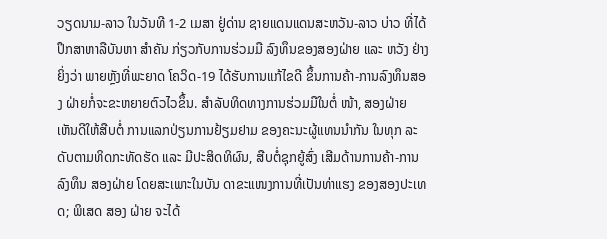ວຽດນາມ-ລາວ ໃນວັນທີ 1-2 ເມສາ ຢູ່ດ່ານ ຊາຍແດນແດນສະຫວັນ-ລາວ ບ່າວ ທີ່ໄດ້ປຶກສາຫາລືບັນຫາ ສຳຄັນ ກ່ຽວກັບການຮ່ວມມື ລົງທຶນຂອງສອງຝ່າຍ ແລະ ຫວັງ ຢ່າງຍິ່ງວ່າ ພາຍຫຼັງທີ່ພະຍາດ ໂຄວິດ-19 ໄດ້ຮັບການແກ້ໄຂດີ ຂຶ້ນການຄ້າ-ການລົງທຶນສອງ ຝ່າຍກໍ່ຈະຂະຫຍາຍຕົວໄວຂຶ້ນ. ສຳລັບທິດທາງການຮ່ວມມືໃນຕໍ່ ໜ້າ, ສອງຝ່າຍ ເຫັນດີໃຫ້ສືບຕໍ່ ການແລກປ່ຽນການຢ້ຽມຢາມ ຂອງຄະນະຜູ້ແທນນຳກັນ ໃນທຸກ ລະດັບຕາມທິດກະທັດຮັດ ແລະ ມີປະສິດທິຜົນ, ສືບຕໍ່ຊຸກຍູ້ສົ່ງ ເສີມດ້ານການຄ້າ-ການລົງທຶນ ສອງຝ່າຍ ໂດຍສະເພາະໃນບັນ ດາຂະແໜງການທີ່ເປັນທ່າແຮງ ຂອງສອງປະເທດ; ພິເສດ ສອງ ຝ່າຍ ຈະໄດ້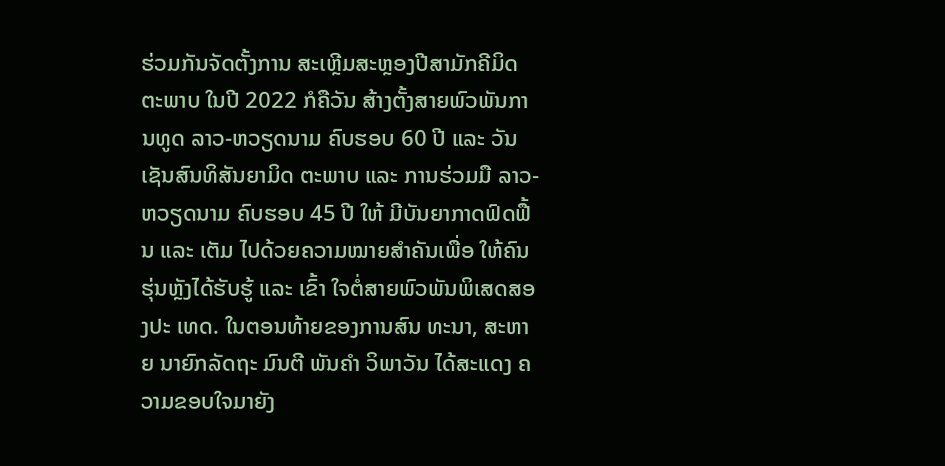ຮ່ວມກັນຈັດຕັ້ງການ ສະເຫຼີມສະຫຼອງປີສາມັກຄີມິດ ຕະພາບ ໃນປີ 2022 ກໍຄືວັນ ສ້າງຕັ້ງສາຍພົວພັນການທູດ ລາວ-ຫວຽດນາມ ຄົບຮອບ 60 ປີ ແລະ ວັນເຊັນສົນທິສັນຍາມິດ ຕະພາບ ແລະ ການຮ່ວມມື ລາວ-ຫວຽດນາມ ຄົບຮອບ 45 ປີ ໃຫ້ ມີບັນຍາກາດຟົດຟື້ນ ແລະ ເຕັມ ໄປດ້ວຍຄວາມໝາຍສຳຄັນເພື່ອ ໃຫ້ຄົນຮຸ່ນຫຼັງໄດ້ຮັບຮູ້ ແລະ ເຂົ້າ ໃຈຕໍ່ສາຍພົວພັນພິເສດສອງປະ ເທດ. ໃນຕອນທ້າຍຂອງການສົນ ທະນາ, ສະຫາຍ ນາຍົກລັດຖະ ມົນຕີ ພັນຄຳ ວິພາວັນ ໄດ້ສະແດງ ຄວາມຂອບໃຈມາຍັງ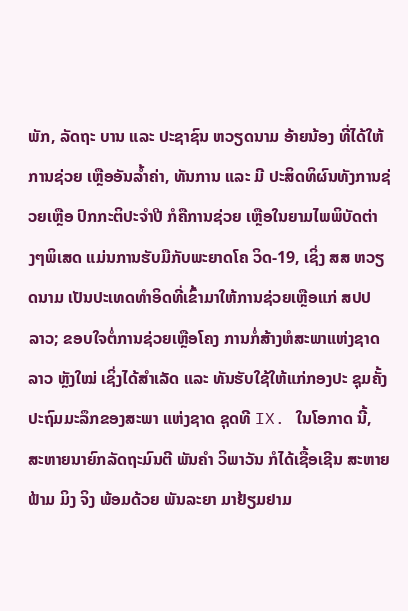ພັກ, ລັດຖະ ບານ ແລະ ປະຊາຊົນ ຫວຽດນາມ ອ້າຍນ້ອງ ທີ່ໄດ້ໃຫ້ການຊ່ວຍ ເຫຼືອອັນລໍ້າຄ່າ, ທັນການ ແລະ ມີ ປະສິດທິຜົນທັງການຊ່ວຍເຫຼືອ ປົກກະຕິປະຈໍາປີ ກໍຄືການຊ່ວຍ ເຫຼືອໃນຍາມໄພພິບັດຕ່າງໆພິເສດ ແມ່ນການຮັບມືກັບພະຍາດໂຄ ວິດ-19, ເຊິ່ງ ສສ ຫວຽດນາມ ເປັນປະເທດທໍາອິດທີ່ເຂົ້າມາໃຫ້ການຊ່ວຍເຫຼືອແກ່ ສປປ ລາວ; ຂອບໃຈຕໍ່ການຊ່ວຍເຫຼືອໂຄງ ການກໍ່ສ້າງຫໍສະພາແຫ່ງຊາດ ລາວ ຫຼັງໃໝ່ ເຊິ່ງໄດ້ສຳເລັດ ແລະ ທັນຮັບໃຊ້ໃຫ້ແກ່ກອງປະ ຊຸມຄັ້ງປະຖົມມະລຶກຂອງສະພາ ແຫ່ງຊາດ ຊຸດທີ IX. ໃນໂອກາດ ນີ້, ສະຫາຍນາຍົກລັດຖະມົນຕີ ພັນຄໍາ ວິພາວັນ ກໍໄດ້ເຊື້ອເຊີນ ສະຫາຍ ຟ້າມ ມິງ ຈິງ ພ້ອມດ້ວຍ ພັນລະຍາ ມາຢ້ຽມຢາມ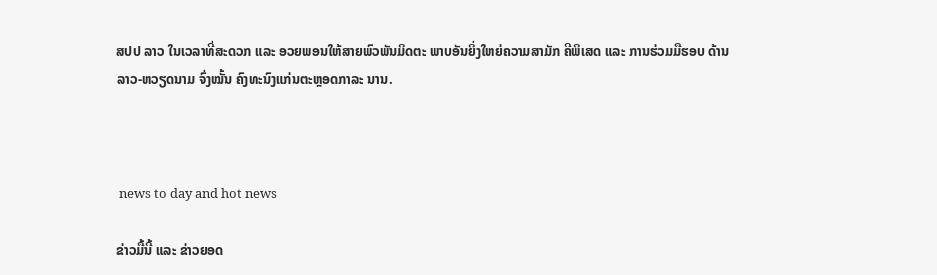ສປປ ລາວ ໃນເວລາທີ່ສະດວກ ແລະ ອວຍພອນໃຫ້ສາຍພົວພັນມິດຕະ ພາບອັນຍິ່ງໃຫຍ່ຄວາມສາມັກ ຄີພິເສດ ແລະ ການຮ່ວມມືຮອບ ດ້ານ ລາວ-ຫວຽດນາມ ຈົ່ງໝັ້ນ ຄົງທະນົງແກ່ນຕະຫຼອດກາລະ ນານ.



 news to day and hot news

ຂ່າວມື້ນີ້ ແລະ ຂ່າວຍອດ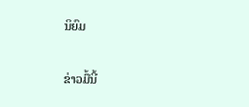ນິຍົມ

ຂ່າວມື້ນີ້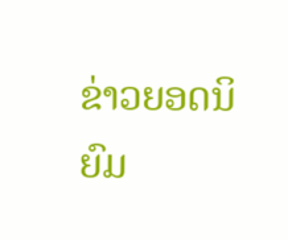ຂ່າວຍອດນິຍົມ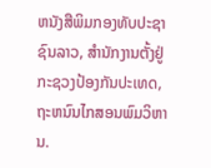ຫນັງສືພິມກອງທັບປະຊາຊົນລາວ, ສຳນັກງານຕັ້ງຢູ່ກະຊວງປ້ອງກັນປະເທດ, ຖະຫນົນໄກສອນພົມວິຫານ.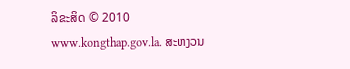ລິຂະສິດ © 2010 www.kongthap.gov.la. ສະຫງວນ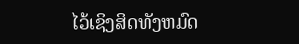ໄວ້ເຊິງສິດທັງຫມົດ